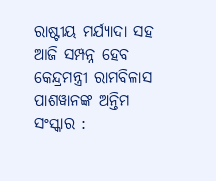ରାଷ୍ଟୀୟ ମର୍ଯ୍ୟାଦା ସହ ଆଜି ସମ୍ପନ୍ନ ହେବ କେନ୍ଦ୍ରମନ୍ତ୍ରୀ ରାମବିଳାସ ପାଶୱାନଙ୍କ ଅନ୍ତିମ ସଂସ୍କାର :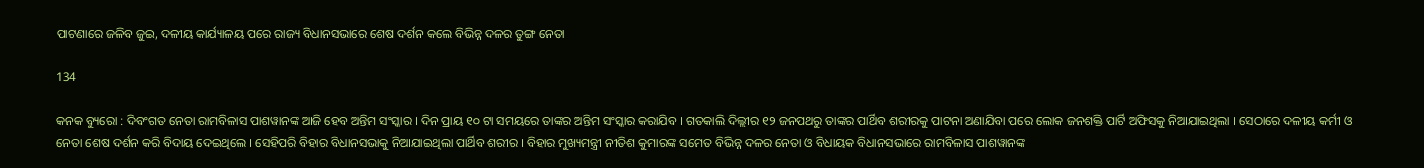ପାଟଣାରେ ଜଳିବ ଜୁଇ, ଦଳୀୟ କାର୍ଯ୍ୟାଳୟ ପରେ ରାଜ୍ୟ ବିଧାନସଭାରେ ଶେଷ ଦର୍ଶନ କଲେ ବିଭିନ୍ନ ଦଳର ତୁଙ୍ଗ ନେତା

134

କନକ ବ୍ୟୁରୋ : ଦିବଂଗତ ନେତା ରାମବିଳାସ ପାଶୱାନଙ୍କ ଆଜି ହେବ ଅନ୍ତିମ ସଂସ୍କାର । ଦିନ ପ୍ରାୟ ୧୦ ଟା ସମୟରେ ତାଙ୍କର ଅନ୍ତିମ ସଂସ୍କାର କରାଯିବ । ଗତକାଲି ଦିଲ୍ଲୀର ୧୨ ଜନପଥରୁ ତାଙ୍କର ପାର୍ଥିବ ଶରୀରକୁ ପାଟନା ଅଣାଯିବା ପରେ ଲୋକ ଜନଶକ୍ତି ପାର୍ଟି ଅଫିସକୁ ନିଆଯାଇଥିଲା । ସେଠାରେ ଦଳୀୟ କର୍ମୀ ଓ ନେତା ଶେଷ ଦର୍ଶନ କରି ବିଦାୟ ଦେଇଥିଲେ । ସେହିପରି ବିହାର ବିଧାନସଭାକୁ ନିଆଯାଇଥିଲା ପାର୍ଥିବ ଶରୀର । ବିହାର ମୁଖ୍ୟମନ୍ତ୍ରୀ ନୀତିଶ କୁମାରଙ୍କ ସମେତ ବିଭିନ୍ନ ଦଳର ନେତା ଓ ବିଧାୟକ ବିଧାନସଭାରେ ରାମବିଳାସ ପାଶୱାନଙ୍କ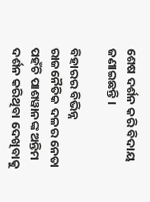ଶେଷ ଦର୍ଶନ କରି ବିଦାୟ ଜଣାଇଛନ୍ତି ।

ବିହାରର ବିଭିନ୍ନ ରାଜନୈତିକ ଦଳର ନେତା ପହଁଚି ପାଶୱାନଙ୍କ ଅନ୍ତିମ ଦର୍ଶନ କରିଥିବା ଦେଖିବାକୁ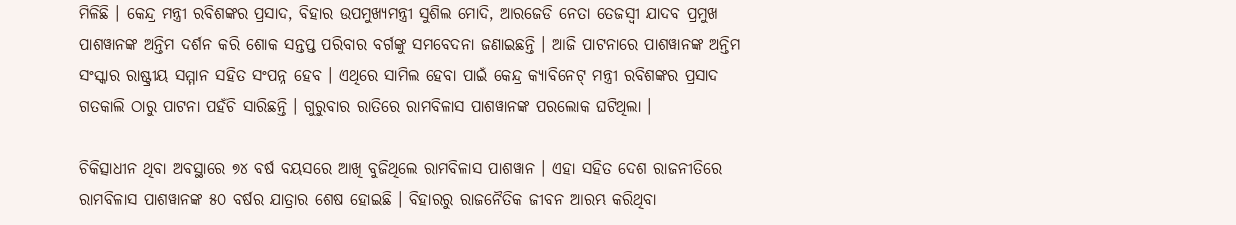ମିଳିଛି । କେନ୍ଦ୍ର ମନ୍ତ୍ରୀ ରବିଶଙ୍କର ପ୍ରସାଦ, ବିହାର ଉପମୁଖ୍ୟମନ୍ତ୍ରୀ ସୁଶିଲ ମୋଦି, ଆରଜେଡି ନେତା ତେଜସ୍ୱୀ ଯାଦବ ପ୍ରମୁଖ ପାଶୱାନଙ୍କ ଅନ୍ତିମ ଦର୍ଶନ କରି ଶୋକ ସନ୍ତପ୍ତ ପରିବାର ବର୍ଗଙ୍କୁ ସମବେଦନା ଜଣାଇଛନ୍ତି । ଆଜି ପାଟନାରେ ପାଶୱାନଙ୍କ ଅନ୍ତିମ ସଂସ୍କାର ରାଷ୍ଟ୍ରୀୟ ସମ୍ମାନ ସହିତ ସଂପନ୍ନ ହେବ । ଏଥିରେ ସାମିଲ ହେବା ପାଇଁ କେନ୍ଦ୍ର କ୍ୟାବିନେଟ୍ ମନ୍ତ୍ରୀ ରବିଶଙ୍କର ପ୍ରସାଦ ଗତକାଲି ଠାରୁ ପାଟନା ପହଁଚି ସାରିଛନ୍ତି । ଗୁରୁବାର ରାତିରେ ରାମବିଳାସ ପାଶୱାନଙ୍କ ପରଲୋକ ଘଟିଥିଲା ।

ଚିକିତ୍ସାଧୀନ ଥିବା ଅବସ୍ଥାରେ ୭୪ ବର୍ଷ ବୟସରେ ଆଖି ବୁଜିଥିଲେ ରାମବିଳାସ ପାଶୱାନ । ଏହା ସହିତ ଦେଶ ରାଜନୀତିରେ ରାମବିଳାସ ପାଶୱାନଙ୍କ ୫୦ ବର୍ଷର ଯାତ୍ରାର ଶେଷ ହୋଇଛି । ବିହାରରୁ ରାଜନୈତିକ ଜୀବନ ଆରମ୍ଭ କରିଥିବା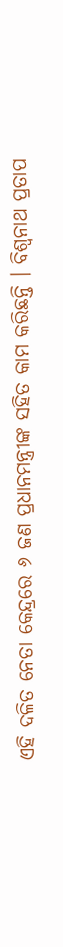ଏହି ଦଳିତ ନେତା କେନ୍ଦ୍ରରେ ୬ ଜଣ ପ୍ରଧାନମନ୍ତ୍ରୀଙ୍କ ସହିତ କାମ କରିଛନ୍ତି । ବିଶ୍ୱନାଥ ପ୍ରତାପ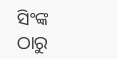ସିଂଙ୍କ ଠାରୁ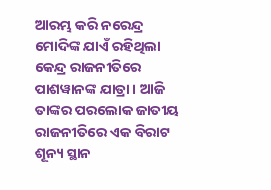ଆରମ୍ଭ କରି ନରେନ୍ଦ୍ର ମୋଦିଙ୍କ ଯାଏଁ ରହିଥିଲା କେନ୍ଦ୍ର ରାଜନୀତିରେ ପାଶୱାନଙ୍କ ଯାତ୍ରା । ଆଜି ତାଙ୍କର ପରଲୋକ ଜାତୀୟ ରାଜନୀତିରେ ଏକ ବିରାଟ ଶୂନ୍ୟ ସ୍ଥାନ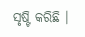ସୃଷ୍ଟି କରିଛି ।